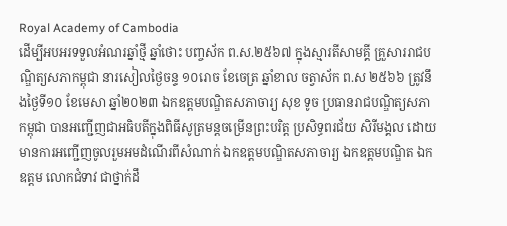Royal Academy of Cambodia
ដើម្បីអបអរទទួលអំណរឆ្នាំថ្មី ឆ្នាំថោះ បញ្ចស័ក ព.ស.២៥៦៧ ក្នុងស្មារតីសាមគ្គី គ្រួសាររាជបណ្ឌិត្យសភាកម្ពុជា នារសៀលថ្ងៃចន្ទ ១០រោច ខែចេត្រ ឆ្នាំខាល ចត្វាស័ក ព.ស ២៥៦៦ ត្រូវនឹងថ្ងៃទី១០ ខែមេសា ឆ្នាំ២០២៣ ឯកឧត្តមបណ្ឌិតសភាចារ្យ សុខ ទូច ប្រធានរាជបណ្ឌិត្យសភាកម្ពុជា បានអញ្ជើញជាអធិបតីក្នុងពិធីសូត្រមន្តចម្រើនព្រះបរិត្ត ប្រសិទ្ធពរជ័យ សិរីមង្គល ដោយមានការអញ្ជើញចូលរួមអមដំណើរពីសំណាក់ ឯកឧត្តមបណ្ឌិតសភាចារ្យ ឯកឧត្តមបណ្ឌិត ឯកឧត្តម លោកជំទាវ ជាថ្នាក់ដឹ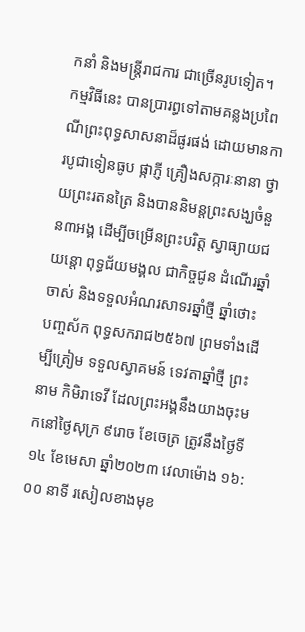កនាំ និងមន្ត្រីរាជការ ជាច្រើនរូបទៀត។
កម្មវិធីនេះ បានប្រារព្ធទៅតាមគន្លងប្រពៃណីព្រះពុទ្ធសាសនាដ៏ផូរផង់ ដោយមានការបូជាទៀនធូប ផ្កាភ្ញី គ្រឿងសក្ការៈនានា ថ្វាយព្រះរតនត្រៃ និងបាននិមន្តព្រះសង្ឃចំនួន៣អង្គ ដើម្បីចម្រើនព្រះបរិត្ត ស្វាធ្យាយជយន្តោ ពុទ្ធជ័យមង្គល ជាកិច្ចជូន ដំណើរឆ្នាំចាស់ និងទទួលអំណរសាទរឆ្នាំថ្មី ឆ្នាំថោះ បញ្ចស័ក ពុទ្ធសករាជ២៥៦៧ ព្រមទាំងដើម្បីត្រៀម ទទួលស្វាគមន៍ ទេវតាឆ្នាំថ្មី ព្រះនាម កិមិរាទេវី ដែលព្រះអង្គនឹងយាងចុះមកនៅថ្ងៃសុក្រ ៩រោច ខែចេត្រ ត្រូវនឹងថ្ងៃទី១៤ ខែមេសា ឆ្នាំ២០២៣ វេលាម៉ោង ១៦:០០ នាទី រសៀលខាងមុខ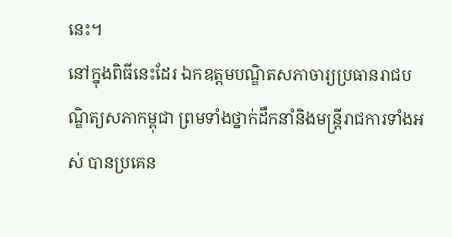នេះ។
នៅក្នុងពិធីនេះដែរ ឯកឧត្តមបណ្ឌិតសភាចារ្យប្រធានរាជបណ្ឌិត្យសភាកម្ពុជា ព្រមទាំងថ្នាក់ដឹកនាំនិងមន្ត្រីរាជការទាំងអស់ បានប្រគេន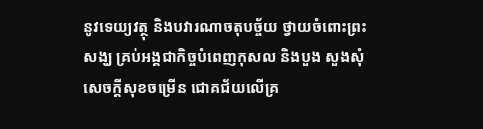នូវទេយ្យវត្ថុ និងបវារណាចតុបច្ច័យ ថ្វាយចំពោះព្រះសង្ឃ គ្រប់អង្គជាកិច្ចបំពេញកុសល និងបួង សួងសុំសេចក្តីសុខចម្រើន ជោគជ័យលើគ្រ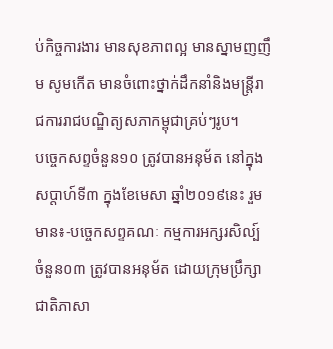ប់កិច្ចការងារ មានសុខភាពល្អ មានស្នាមញញឹម សូមកើត មានចំពោះថ្នាក់ដឹកនាំនិងមន្ត្រីរាជការរាជបណ្ឌិត្យសភាកម្ពុជាគ្រប់ៗរូប។
បច្ចេកសព្ទចំនួន១០ ត្រូវបានអនុម័ត នៅក្នុងសប្តាហ៍ទី៣ ក្នុងខែមេសា ឆ្នាំ២០១៩នេះ រួមមាន៖-បច្ចេកសព្ទគណៈ កម្មការអក្សរសិល្ប៍ ចំនួន០៣ ត្រូវបានអនុម័ត ដោយក្រុមប្រឹក្សាជាតិភាសា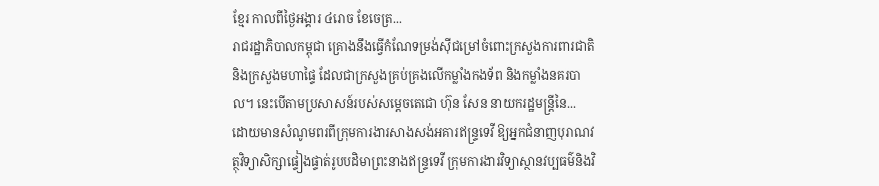ខ្មែរ កាលពីថ្ងៃអង្គារ ៤រោច ខែចេត្រ...
រាជរដ្ឋាភិបាលកម្ពុជា គ្រោងនឹងធ្វើកំណែទម្រង់ស៊ីជម្រៅចំពោះក្រសួងការពារជាតិ និងក្រសួងមហាផ្ទៃ ដែលជាក្រសួងគ្រប់គ្រងលើកម្លាំងកងទ័ព និងកម្លាំងនគរបាល។ នេះបើតាមប្រសាសន៍របស់សម្តេចតេជោ ហ៊ុន សែន នាយករដ្ឋមន្រ្តីនៃ...
ដោយមានសំណូមពរពីក្រុមការងារសាងសង់អគារឥន្រ្ទទេវី ឱ្យអ្នកជំនាញបុរាណវត្ថុវិទ្យាសិក្សាផ្ទៀងផ្ទាត់រូបបដិមាព្រះនាងឥន្រ្ទទេវី ក្រុមការងារវិទ្យាស្ថានវប្បធម៌និងវិ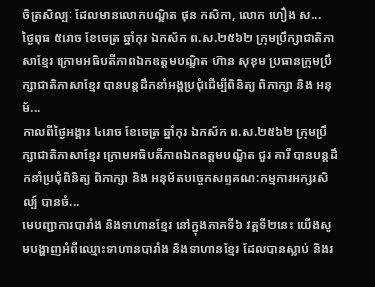ចិត្រសិល្បៈ ដែលមានលោកបណ្ឌិត ផុន កសិកា, លោក ហឿង ស...
ថ្ងៃពុធ ៥រោច ខែចេត្រ ឆ្នាំកុរ ឯកស័ក ព.ស.២៥៦២ ក្រុមប្រឹក្សាជាតិភាសាខ្មែរ ក្រោមអធិបតីភាពឯកឧត្តមបណ្ឌិត ហ៊ាន សុខុម ប្រធានក្រុមប្រឹក្សាជាតិភាសាខ្មែរ បានបន្តដឹកនាំអង្គប្រជុំដេីម្បីពិនិត្យ ពិភាក្សា និង អនុម័...
កាលពីថ្ងៃអង្គារ ៤រោច ខែចេត្រ ឆ្នាំកុរ ឯកស័ក ព.ស.២៥៦២ ក្រុមប្រឹក្សាជាតិភាសាខ្មែរ ក្រោមអធិបតីភាពឯកឧត្តមបណ្ឌិត ជួរ គារី បានបន្តដឹកនាំប្រជុំពិនិត្យ ពិភាក្សា និង អនុម័តបច្ចេកសព្ទគណ:កម្មការអក្សរសិល្ប៍ បានចំ...
មេបញ្ជាការបារាំង និងទាហានខ្មែរ នៅក្នុងភាគទី៦ វគ្គទី២នេះ យើងសូមបង្ហាញអំពីឈ្មោះទាហានបារាំង និងទាហានខ្មែរ ដែលបានស្លាប់ និងរ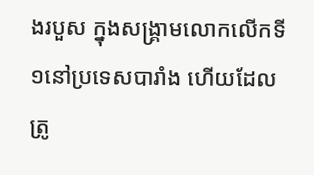ងរបួស ក្នុងសង្គ្រាមលោកលើកទី១នៅប្រទេសបារាំង ហើយដែលត្រូ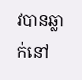វបានឆ្លាក់នៅ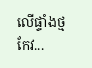លើផ្ទាំងថ្មកែវ...